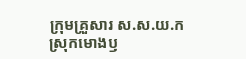ក្រុមគ្រួសារ ស.ស.យ.ក ស្រុកមោងឫ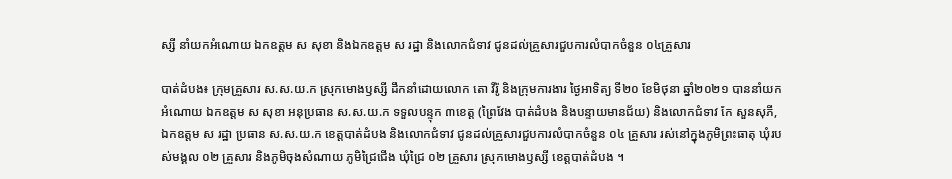ស្សី នាំយកអំណោយ ឯកឧត្តម ស សុខា និងឯកឧត្តម ស រដ្ឋា និងលោកជំទាវ ជូនដល់គ្រួសារជួបការលំបាកចំនួន ០៤គ្រួសារ

បាត់ដំបង៖ ក្រុមគ្រួសារ ស.ស.យ.ក ស្រុកមោងឫស្សី ដឹកនាំដោយលោក តោ វីរ៉ូ និងក្រុមការងារ ថ្ងៃអាទិត្យ ទី២០ ខែមិថុនា ឆ្នាំ២០២១ បាននាំយកអំណោយ ឯកឧត្តម ស សុខា អនុប្រធាន ស.ស.យ.ក ទទួលបន្ទុក ៣ខេត្ត (ព្រៃវែង បាត់ដំបង និងបន្ទាយមានជ័យ) និងលោកជំទាវ កែ សួនសុភី, ឯកឧត្តម ស រដ្ឋា ប្រធាន ស.ស.យ.ក ខេត្តបាត់ដំបង និងលោកជំទាវ ជូនដល់គ្រួសារជួបការលំបាកចំនួន ០៤ គ្រួសារ រស់នៅក្នុងភូមិព្រះធាតុ ឃុំរបស់មង្គល ០២ គ្រួសារ និងភូមិចុងសំណាយ ភូមិជ្រៃជើង ឃុំជ្រៃ ០២ គ្រួសារ ស្រុកមោងឫស្សី ខេត្តបាត់ដំបង ។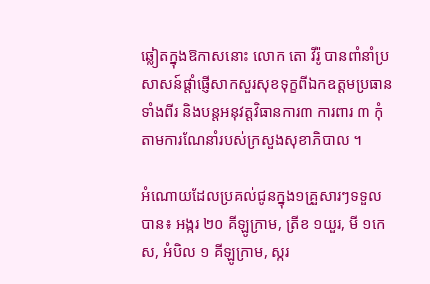ឆ្លៀតក្នុងឱកាសនោះ លោក តោ វីរ៉ូ បានពាំនាំប្រសាសន៍ផ្តាំផ្ញើសាកសួរសុខទុក្ខពីឯកឧត្តមប្រធានទាំងពីរ និងបន្តអនុវត្តវិធានការ៣ ការពារ ៣ កុំ តាមការណែនាំរបស់ក្រសួងសុខាភិបាល ។

អំណោយដែលប្រគល់ជូនក្នុង១គ្រួសារៗទទួលបាន៖ អង្ករ ២០ គីឡូក្រាម, ត្រីខ ១យួរ, មី ១កេស, អំបិល ១ គីឡូក្រាម, ស្ករ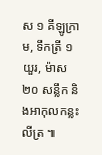ស ១ គីឡូក្រាម, ទឹកត្រី ១ យួរ, ម៉ាស ២០ សន្លឹក និងអាកុលកន្លះលីត្រ ៕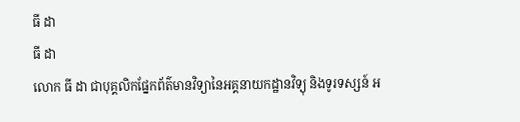ធី ដា
ធី ដា
លោក ធី ដា ជាបុគ្គលិកផ្នែកព័ត៌មានវិទ្យានៃអគ្គនាយកដ្ឋានវិទ្យុ និងទូរទស្សន៍ អ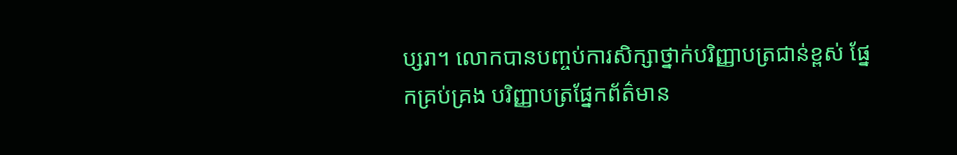ប្សរា។ លោកបានបញ្ចប់ការសិក្សាថ្នាក់បរិញ្ញាបត្រជាន់ខ្ពស់ ផ្នែកគ្រប់គ្រង បរិញ្ញាបត្រផ្នែកព័ត៌មាន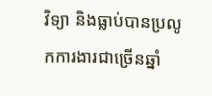វិទ្យា និងធ្លាប់បានប្រលូកការងារជាច្រើនឆ្នាំ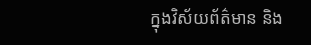ក្នុងវិស័យព័ត៌មាន និង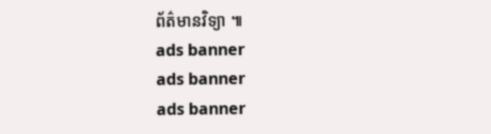ព័ត៌មានវិទ្យា ៕
ads banner
ads banner
ads banner